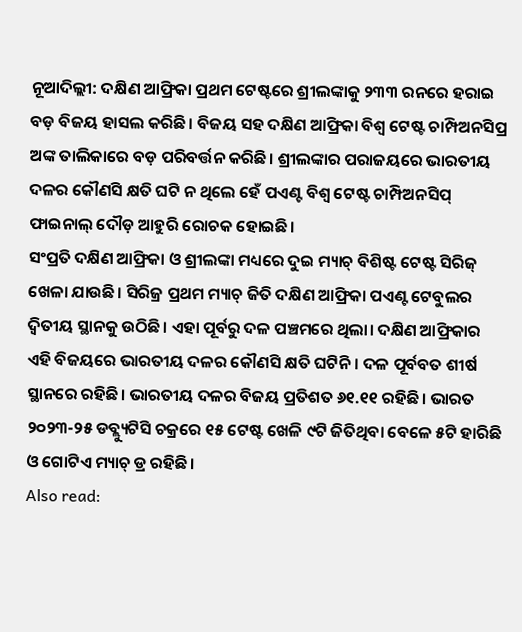ନୂଆଦିଲ୍ଲୀ: ଦକ୍ଷିଣ ଆଫ୍ରିକା ପ୍ରଥମ ଟେଷ୍ଟରେ ଶ୍ରୀଲଙ୍କାକୁ ୨୩୩ ରନରେ ହରାଇ ବଡ଼ ବିଜୟ ହାସଲ କରିଛି। ବିଜୟ ସହ ଦକ୍ଷିଣ ଆଫ୍ରିକା ବିଶ୍ଵ ଟେଷ୍ଟ ଚାମ୍ପିଅନସିପ୍ର ଅଙ୍କ ତାଲିକାରେ ବଡ଼ ପରିବର୍ତ୍ତନ କରିଛି। ଶ୍ରୀଲଙ୍କାର ପରାଜୟରେ ଭାରତୀୟ ଦଳର କୌଣସି କ୍ଷତି ଘଟି ନ ଥିଲେ ହେଁ ପଏଣ୍ଟ ବିଶ୍ଵ ଟେଷ୍ଟ ଚାମ୍ପିଅନସିପ୍ ଫାଇନାଲ୍ ଦୌଡ଼ ଆହୁରି ରୋଚକ ହୋଇଛି।
ସଂପ୍ରତି ଦକ୍ଷିଣ ଆଫ୍ରିକା ଓ ଶ୍ରୀଲଙ୍କା ମଧ୍ୟରେ ଦୁଇ ମ୍ୟାଚ୍ ବିଶିଷ୍ଟ ଟେଷ୍ଟ ସିରିଜ୍ ଖେଳା ଯାଉଛି। ସିରିଜ୍ର ପ୍ରଥମ ମ୍ୟାଚ୍ ଜିତି ଦକ୍ଷିଣ ଆଫ୍ରିକା ପଏଣ୍ଟ ଟେବୁଲର ଦ୍ଵିତୀୟ ସ୍ଥାନକୁ ଉଠିଛି। ଏହା ପୂର୍ବରୁ ଦଳ ପଞ୍ଚମରେ ଥିଲା। ଦକ୍ଷିଣ ଆଫ୍ରିକାର ଏହି ବିଜୟରେ ଭାରତୀୟ ଦଳର କୌଣସି କ୍ଷତି ଘଟିନି। ଦଳ ପୂର୍ବବତ ଶୀର୍ଷ ସ୍ଥାନରେ ରହିଛି। ଭାରତୀୟ ଦଳର ବିଜୟ ପ୍ରତିଶତ ୬୧.୧୧ ରହିଛି। ଭାରତ ୨୦୨୩-୨୫ ଡବ୍ଲ୍ୟୁଟିସି ଚକ୍ରରେ ୧୫ ଟେଷ୍ଟ ଖେଳି ୯ଟି ଜିତିଥିବା ବେଳେ ୫ଟି ହାରିଛି ଓ ଗୋଟିଏ ମ୍ୟାଚ୍ ଡ୍ର ରହିଛି।
Also read: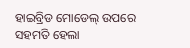ହାଇବ୍ରିଡ ମୋଡେଲ୍ ଉପରେ ସହମତି ହେଲା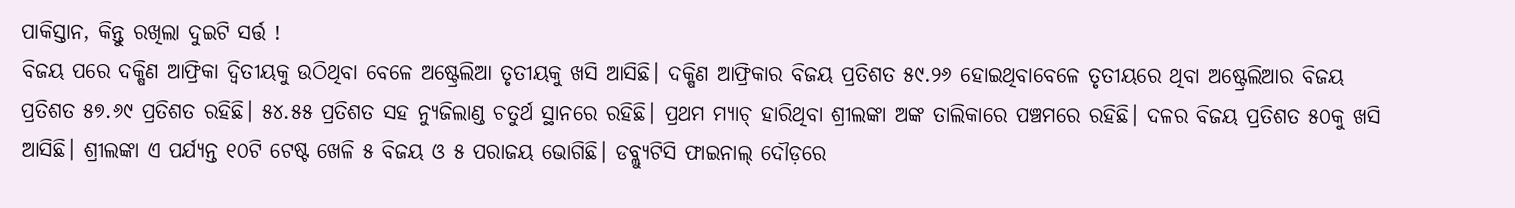ପାକିସ୍ତାନ, କିନ୍ତୁ ରଖିଲା ଦୁଇଟି ସର୍ତ୍ତ !
ବିଜୟ ପରେ ଦକ୍ଷିଣ ଆଫ୍ରିକା ଦ୍ଵିତୀୟକୁ ଉଠିଥିବା ବେଳେ ଅଷ୍ଟ୍ରେଲିଆ ତୃତୀୟକୁ ଖସି ଆସିଛି। ଦକ୍ଷିଣ ଆଫ୍ରିକାର ବିଜୟ ପ୍ରତିଶତ ୫୯.୨୬ ହୋଇଥିବାବେଳେ ତୃତୀୟରେ ଥିବା ଅଷ୍ଟ୍ରେଲିଆର ବିଜୟ ପ୍ରତିଶତ ୫୭.୬୯ ପ୍ରତିଶତ ରହିଛି। ୫୪.୫୫ ପ୍ରତିଶତ ସହ ନ୍ୟୁଜିଲାଣ୍ଡ ଚତୁର୍ଥ ସ୍ଥାନରେ ରହିଛି। ପ୍ରଥମ ମ୍ୟାଚ୍ ହାରିଥିବା ଶ୍ରୀଲଙ୍କା ଅଙ୍କ ତାଲିକାରେ ପଞ୍ଚମରେ ରହିଛି। ଦଳର ବିଜୟ ପ୍ରତିଶତ ୫୦କୁ ଖସି ଆସିଛି। ଶ୍ରୀଲଙ୍କା ଏ ପର୍ଯ୍ୟନ୍ତ ୧୦ଟି ଟେଷ୍ଟ ଖେଳି ୫ ବିଜୟ ଓ ୫ ପରାଜୟ ଭୋଗିଛି। ଡବ୍ଲ୍ୟୁଟିସି ଫାଇନାଲ୍ ଦୌଡ଼ରେ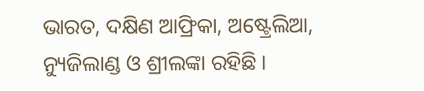ଭାରତ, ଦକ୍ଷିଣ ଆଫ୍ରିକା, ଅଷ୍ଟ୍ରେଲିଆ, ନ୍ୟୁଜିଲାଣ୍ଡ ଓ ଶ୍ରୀଲଙ୍କା ରହିଛି।